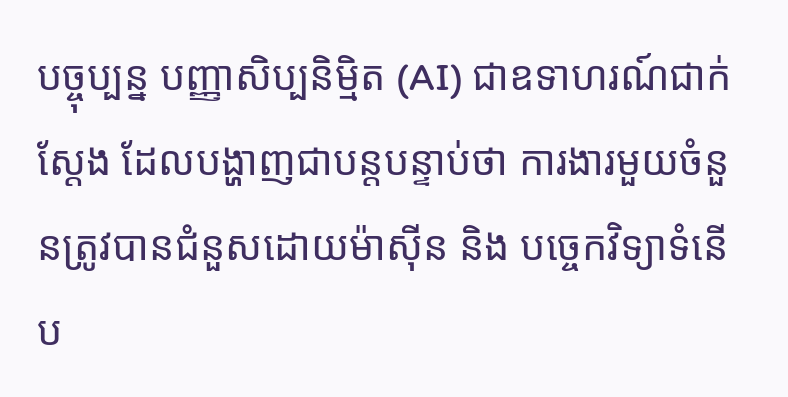បច្ចុប្បន្ន បញ្ញាសិប្បនិម្មិត (AI) ជាឧទាហរណ៍ជាក់ស្តែង ដែលបង្ហាញជាបន្តបន្ទាប់ថា ការងារមួយចំនួនត្រូវបានជំនួសដោយម៉ាស៊ីន និង បច្ចេកវិទ្យាទំនើប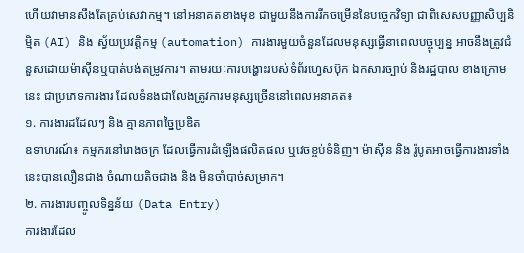ហើយវាមានសឹងតែគ្រប់សេវាកម្ម។ នៅអនាគតខាងមុខ ជាមួយនឹងការរីកចម្រើននៃបច្ចេកវិទ្យា ជាពិសេសបញ្ញាសិប្បនិម្មិត (AI) និង ស្វ័យប្រវត្តិកម្ម (automation) ការងារមួយចំនួនដែលមនុស្សធ្វើនាពេលបច្ចុប្បន្ន អាចនឹងត្រូវជំនួសដោយម៉ាស៊ីនឬបាត់បង់តម្រូវការ។ តាមរយៈការបង្ហោះរបស់ទំព័រហ្វេសប៊ុក ឯកសារច្បាប់ និងរដ្ឋបាល ខាងក្រោមនេះ ជាប្រភេទការងារ ដែលទំនងជាលែងត្រូវការមនុស្សច្រើននៅពេលអនាគត៖
១. ការងារដដែលៗ និង គ្មានភាពច្នៃប្រឌិត
ឧទាហរណ៍៖ កម្មករនៅរោងចក្រ ដែលធ្វើការដំឡើងផលិតផល ឬវេចខ្ចប់ទំនិញ។ ម៉ាស៊ីន និង រ៉ូបូតអាចធ្វើការងារទាំងនេះបានលឿនជាង ចំណាយតិចជាង និង មិនចាំបាច់សម្រាក។
២. ការងារបញ្ចូលទិន្នន័យ (Data Entry)
ការងារដែល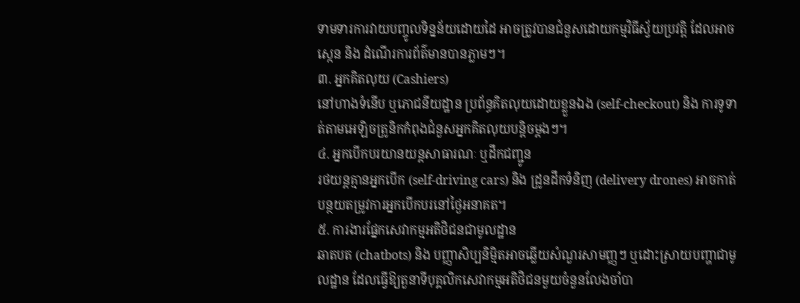ទាមទារការវាយបញ្ចូលទិន្នន័យដោយដៃ អាចត្រូវបានជំនួសដោយកម្មវិធីស្វ័យប្រវត្តិ ដែលអាចស្កេន និង ដំណើរការព័ត៌មានបានភ្លាមៗ។
៣. អ្នកគិតលុយ (Cashiers)
នៅហាងទំនើប ឬភោជនីយដ្ឋាន ប្រព័ន្ធគិតលុយដោយខ្លួនឯង (self-checkout) និង ការទូទាត់តាមអេឡិចត្រូនិកកំពុងជំនួសអ្នកគិតលុយបន្តិចម្តងៗ។
៤. អ្នកបើកបរយានយន្តសាធារណៈ ឬដឹកជញ្ជូន
រថយន្តគ្មានអ្នកបើក (self-driving cars) និង ដ្រូនដឹកទំនិញ (delivery drones) អាចកាត់បន្ថយតម្រូវការអ្នកបើកបរនៅថ្ងៃអនាគត។
៥. ការងារផ្នែកសេវាកម្មអតិថិជនជាមូលដ្ឋាន
ឆាតបត (chatbots) និង បញ្ញាសិប្បនិម្មិតអាចឆ្លើយសំណួរសាមញ្ញៗ ឬដោះស្រាយបញ្ហាជាមូលដ្ឋាន ដែលធ្វើឱ្យតួនាទីបុគ្គលិកសេវាកម្មអតិថិជនមួយចំនួនលែងចាំបា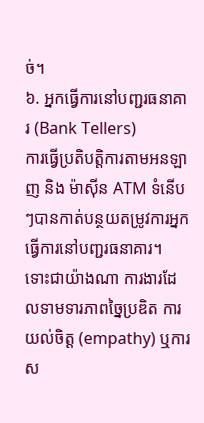ច់។
៦. អ្នកធ្វើការនៅបញ្ជរធនាគារ (Bank Tellers)
ការធ្វើប្រតិបត្តិការតាមអនឡាញ និង ម៉ាស៊ីន ATM ទំនើបៗបានកាត់បន្ថយតម្រូវការអ្នកធ្វើការនៅបញ្ជរធនាគារ។
ទោះជាយ៉ាងណា ការងារដែលទាមទារភាពច្នៃប្រឌិត ការយល់ចិត្ត (empathy) ឬការស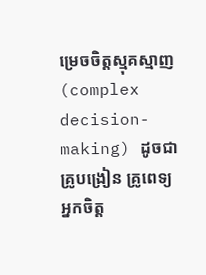ម្រេចចិត្តស្មុគស្មាញ (complex decision-making) ដូចជា គ្រូបង្រៀន គ្រូពេទ្យ អ្នកចិត្ត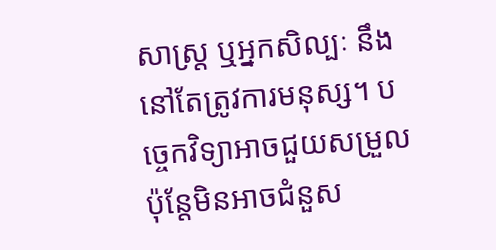សាស្ត្រ ឬអ្នកសិល្បៈ នឹងនៅតែត្រូវការមនុស្ស។ បច្ចេកវិទ្យាអាចជួយសម្រួល ប៉ុន្តែមិនអាចជំនួស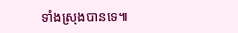ទាំងស្រុងបានទេ៕